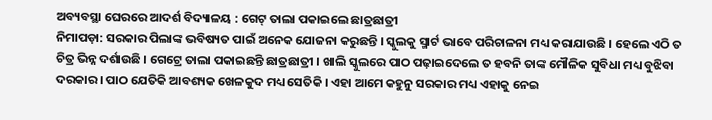ଅବ୍ୟବସ୍ଥା ଘେରରେ ଆଦର୍ଶ ବିଦ୍ୟାଳୟ : ଗେଟ୍ ତାଲା ପକାଇଲେ ଛାତ୍ରଛାତ୍ରୀ
ନିମାପଡ଼ା: ସରକାର ପିଲାଙ୍କ ଭବିଷ୍ୟତ ପାଇଁ ଅନେକ ଯୋଜନା କରୁଛନ୍ତି । ସ୍କୁଲକୁ ସ୍ମାର୍ଟ ଭାବେ ପରିଚାଳନା ମଧ୍ୟ କରାଯାଉଛି । ହେଲେ ଏଠି ତ ଚିତ୍ର ଭିନ୍ନ ଦର୍ଶାଉଛି । ଗେଟ୍ରେ ତାଲା ପକାଇଛନ୍ତି ଛାତ୍ରଛାତ୍ରୀ । ଖାଲି ସ୍କୁଲରେ ପାଠ ପଢ଼ାଇଦେଲେ ତ ହବନି ତାଙ୍କ ମୌଳିକ ସୁବିଧା ମଧ୍ୟ ବୁଝିବା ଦରକାର । ପାଠ ଯେତିକି ଆବଶ୍ୟକ ଖେଳକୁଦ ମଧ୍ୟ ସେତିକି । ଏହା ଆମେ କହୁନୁ ସରକାର ମଧ୍ୟ ଏହାକୁ ନେଇ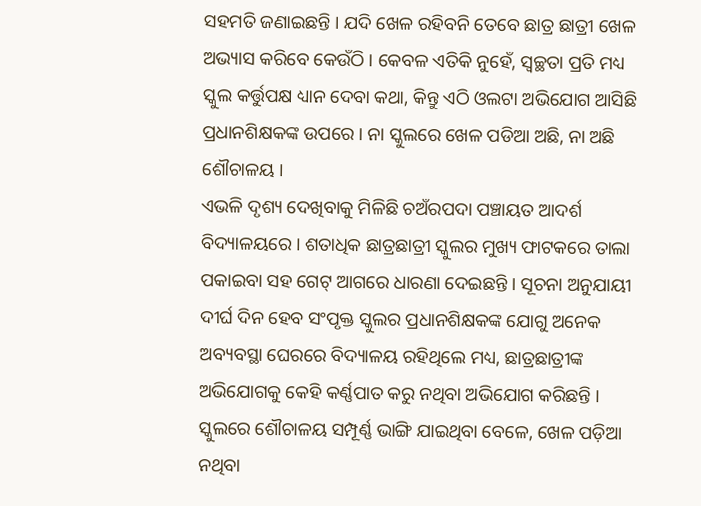ସହମତି ଜଣାଇଛନ୍ତି । ଯଦି ଖେଳ ରହିବନି ତେବେ ଛାତ୍ର ଛାତ୍ରୀ ଖେଳ ଅଭ୍ୟାସ କରିବେ କେଉଁଠି । କେବଳ ଏତିକି ନୁହେଁ, ସ୍ୱଚ୍ଛତା ପ୍ରତି ମଧ୍ୟ ସ୍କୁଲ କର୍ତ୍ତୁପକ୍ଷ ଧ୍ୟାନ ଦେବା କଥା, କିନ୍ତୁ ଏଠି ଓଲଟା ଅଭିଯୋଗ ଆସିଛି ପ୍ରଧାନଶିକ୍ଷକଙ୍କ ଉପରେ । ନା ସ୍କୁଲରେ ଖେଳ ପଡିଆ ଅଛି, ନା ଅଛି ଶୌଚାଳୟ ।
ଏଭଳି ଦୃଶ୍ୟ ଦେଖିବାକୁ ମିଳିଛି ଚଅଁରପଦା ପଞ୍ଚାୟତ ଆଦର୍ଶ ବିଦ୍ୟାଳୟରେ । ଶତାଧିକ ଛାତ୍ରଛାତ୍ରୀ ସ୍କୁଲର ମୁଖ୍ୟ ଫାଟକରେ ତାଲା ପକାଇବା ସହ ଗେଟ୍ ଆଗରେ ଧାରଣା ଦେଇଛନ୍ତି । ସୂଚନା ଅନୁଯାୟୀ ଦୀର୍ଘ ଦିନ ହେବ ସଂପୃକ୍ତ ସ୍କୁଲର ପ୍ରଧାନଶିକ୍ଷକଙ୍କ ଯୋଗୁ ଅନେକ ଅବ୍ୟବସ୍ଥା ଘେରରେ ବିଦ୍ୟାଳୟ ରହିଥିଲେ ମଧ୍ୟ, ଛାତ୍ରଛାତ୍ରୀଙ୍କ ଅଭିଯୋଗକୁ କେହି କର୍ଣ୍ଣପାତ କରୁ ନଥିବା ଅଭିଯୋଗ କରିଛନ୍ତି । ସ୍କୁଲରେ ଶୌଚାଳୟ ସମ୍ପୂର୍ଣ୍ଣ ଭାଙ୍ଗି ଯାଇଥିବା ବେଳେ, ଖେଳ ପଡ଼ିଆ ନଥିବା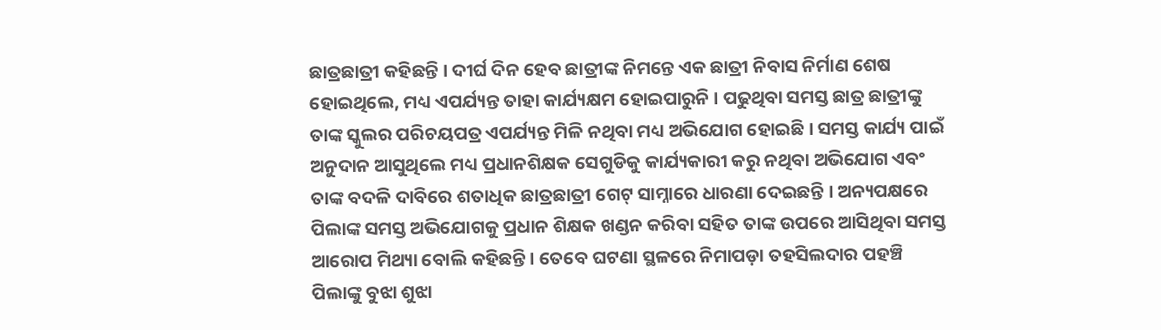ଛାତ୍ରଛାତ୍ରୀ କହିଛନ୍ତି । ଦୀର୍ଘ ଦିନ ହେବ ଛାତ୍ରୀଙ୍କ ନିମନ୍ତେ ଏକ ଛାତ୍ରୀ ନିବାସ ନିର୍ମାଣ ଶେଷ ହୋଇଥିଲେ, ମଧ୍ୟ ଏପର୍ଯ୍ୟନ୍ତ ତାହା କାର୍ଯ୍ୟକ୍ଷମ ହୋଇପାରୁନି । ପଢୁଥିବା ସମସ୍ତ ଛାତ୍ର ଛାତ୍ରୀଙ୍କୁ ତାଙ୍କ ସ୍କୁଲର ପରିଚୟପତ୍ର ଏପର୍ଯ୍ୟନ୍ତ ମିଳି ନଥିବା ମଧ୍ୟ ଅଭିଯୋଗ ହୋଇଛି । ସମସ୍ତ କାର୍ଯ୍ୟ ପାଇଁ ଅନୁଦାନ ଆସୁଥିଲେ ମଧ୍ୟ ପ୍ରଧାନଶିକ୍ଷକ ସେଗୁଡିକୁ କାର୍ଯ୍ୟକାରୀ କରୁ ନଥିବା ଅଭିଯୋଗ ଏବଂ ତାଙ୍କ ବଦଳି ଦାବିରେ ଶତାଧିକ ଛାତ୍ରଛାତ୍ରୀ ଗେଟ୍ ସାମ୍ନାରେ ଧାରଣା ଦେଇଛନ୍ତି । ଅନ୍ୟପକ୍ଷରେ ପିଲାଙ୍କ ସମସ୍ତ ଅଭିଯୋଗକୁ ପ୍ରଧାନ ଶିକ୍ଷକ ଖଣ୍ଡନ କରିବା ସହିତ ତାଙ୍କ ଉପରେ ଆସିଥିବା ସମସ୍ତ ଆରୋପ ମିଥ୍ୟା ବୋଲି କହିଛନ୍ତି । ତେବେ ଘଟଣା ସ୍ଥଳରେ ନିମାପଡ଼ା ତହସିଲଦାର ପହଞ୍ଚି ପିଲାଙ୍କୁ ବୁଝା ଶୁଝା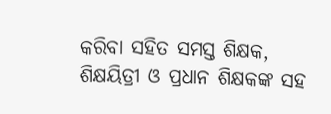କରିବା ସହିତ ସମସ୍ତ ଶିକ୍ଷକ, ଶିକ୍ଷୟିତ୍ରୀ ଓ ପ୍ରଧାନ ଶିକ୍ଷକଙ୍କ ସହ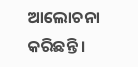ଆଲୋଚନା କରିଛନ୍ତି ।